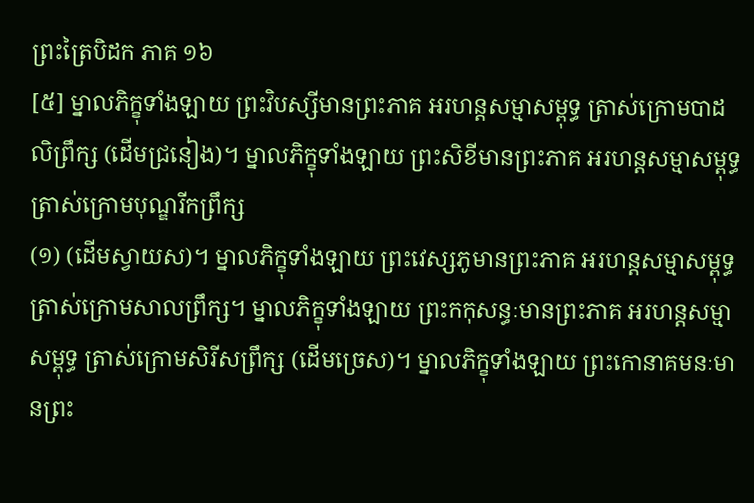ព្រះត្រៃបិដក ភាគ ១៦
[៥] ម្នាលភិក្ខុទាំងឡាយ ព្រះវិបស្សីមានព្រះភាគ អរហន្តសម្មាសម្ពុទ្ធ ត្រាស់ក្រោមបាដលិព្រឹក្ស (ដើមជ្រនៀង)។ ម្នាលភិក្ខុទាំងឡាយ ព្រះសិខីមានព្រះភាគ អរហន្តសម្មាសម្ពុទ្ធ ត្រាស់ក្រោមបុណ្ឌរីកព្រឹក្ស
(១) (ដើមស្វាយស)។ ម្នាលភិក្ខុទាំងឡាយ ព្រះវេស្សភូមានព្រះភាគ អរហន្តសម្មាសម្ពុទ្ធ ត្រាស់ក្រោមសាលព្រឹក្ស។ ម្នាលភិក្ខុទាំងឡាយ ព្រះកកុសន្ធៈមានព្រះភាគ អរហន្តសម្មាសម្ពុទ្ធ ត្រាស់ក្រោមសិរីសព្រឹក្ស (ដើមច្រេស)។ ម្នាលភិក្ខុទាំងឡាយ ព្រះកោនាគមនៈមានព្រះ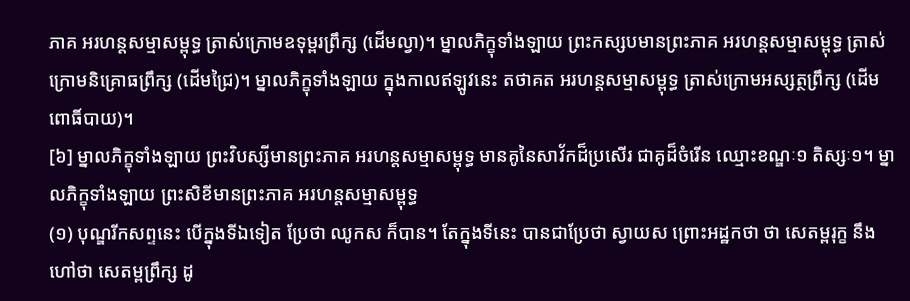ភាគ អរហន្តសម្មាសម្ពុទ្ធ ត្រាស់ក្រោមឧទុម្ពរព្រឹក្ស (ដើមល្វា)។ ម្នាលភិក្ខុទាំងឡាយ ព្រះកស្សបមានព្រះភាគ អរហន្តសម្មាសម្ពុទ្ធ ត្រាស់ក្រោមនិគ្រោធព្រឹក្ស (ដើមជ្រៃ)។ ម្នាលភិក្ខុទាំងឡាយ ក្នុងកាលឥឡូវនេះ តថាគត អរហន្តសម្មាសម្ពុទ្ធ ត្រាស់ក្រោមអស្សត្ថព្រឹក្ស (ដើមពោធិ៍បាយ)។
[៦] ម្នាលភិក្ខុទាំងឡាយ ព្រះវិបស្សីមានព្រះភាគ អរហន្តសម្មាសម្ពុទ្ធ មានគូនៃសាវ័កដ៏ប្រសើរ ជាគូដ៏ចំរើន ឈ្មោះខណ្ឌៈ១ តិស្សៈ១។ ម្នាលភិក្ខុទាំងឡាយ ព្រះសិខីមានព្រះភាគ អរហន្តសម្មាសម្ពុទ្ធ
(១) បុណ្ឌរីកសព្ទនេះ បើក្នុងទីឯទៀត ប្រែថា ឈូកស ក៏បាន។ តែក្នុងទីនេះ បានជាប្រែថា ស្វាយស ព្រោះអដ្ឋកថា ថា សេតម្ពរុក្ខ នឹងហៅថា សេតម្ពព្រឹក្ស ដូ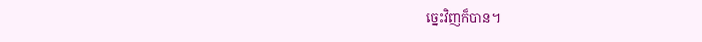ច្នេះវិញក៏បាន។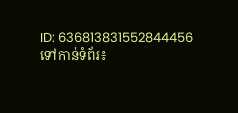ID: 636813831552844456
ទៅកាន់ទំព័រ៖